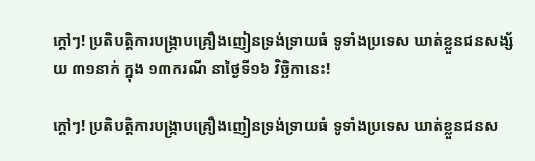ក្តៅៗ! ប្រតិបត្តិការបង្ក្រាបគ្រឿងញៀនទ្រង់ទ្រាយធំ ទូទាំងប្រទេស ឃាត់ខ្លួនជនសង្ស័យ ៣១នាក់ ក្នុង ១៣ករណី នាថ្ងៃទី១៦ វិច្ឆិកានេះ!

ក្តៅៗ! ប្រតិបត្តិការបង្ក្រាបគ្រឿងញៀនទ្រង់ទ្រាយធំ ទូទាំងប្រទេស ឃាត់ខ្លួនជនស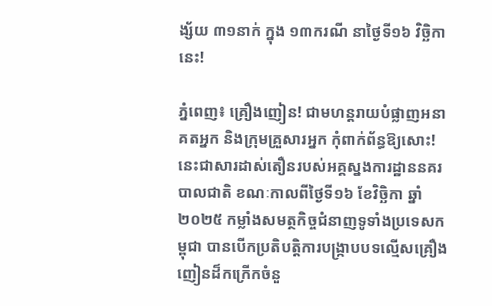ង្ស័យ ៣១នាក់ ក្នុង ១៣ករណី នាថ្ងៃទី១៦ វិច្ឆិកានេះ!

ភ្នំពេញ៖ គ្រឿងញៀន! ជាមហន្តរាយបំផ្លាញអនាគតអ្នក និងក្រុមគ្រួសារអ្នក កុំពាក់ព័ន្ធឱ្យសោះ! នេះជាសារដាស់តឿនរបស់អគ្គស្នងការដ្ឋាននគរបាលជាតិ ខណៈកាលពីថ្ងៃទី១៦ ខែវិច្ឆិកា ឆ្នាំ២០២៥ កម្លាំងសមត្ថកិច្ចជំនាញទូទាំងប្រទេសកម្ពុជា បានបើកប្រតិបត្តិការបង្ក្រាបបទល្មើសគ្រឿងញៀនដ៏កក្រើកចំនួ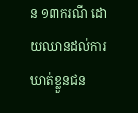ន ១៣ករណី ដោយឈានដល់ការឃាត់ខ្លួនជន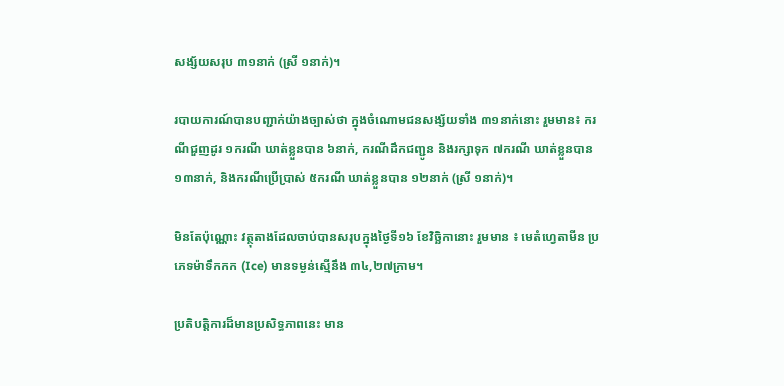សង្ស័យសរុប ៣១នាក់ (ស្រី ១នាក់)។

របាយការណ៍បានបញ្ជាក់យ៉ាងច្បាស់ថា ក្នុងចំណោមជនសង្ស័យទាំង ៣១នាក់នោះ រួមមាន៖ ករណីជួញដូរ ១ករណី ឃាត់ខ្លួនបាន ៦នាក់, ករណីដឹកជញ្ជូន និងរក្សាទុក ៧ករណី ឃាត់ខ្លួនបាន ១៣នាក់, និងករណីប្រើប្រាស់ ៥ករណី ឃាត់ខ្លួនបាន ១២នាក់ (ស្រី ១នាក់)។

មិនតែប៉ុណ្ណោះ វត្ថុតាងដែលចាប់បានសរុបក្នុងថ្ងៃទី១៦ ខែវិច្ឆិកានោះ រួមមាន ៖ មេតំហ្វេតាមីន ប្រភេទម៉ាទឹកកក (Ice) មានទម្ងន់ស្មើនឹង ៣៤,២៧ក្រាម។

ប្រតិបត្តិការដ៏មានប្រសិទ្ធភាពនេះ មាន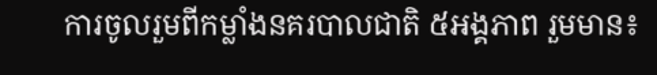ការចូលរួមពីកម្លាំងនគរបាលជាតិ ៥អង្គភាព រួមមាន៖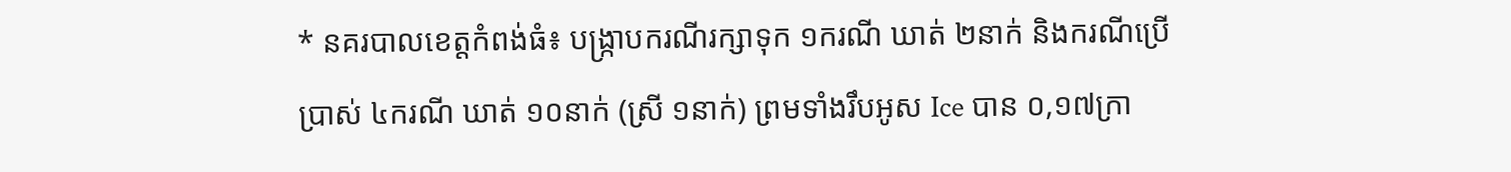* នគរបាលខេត្តកំពង់ធំ៖ បង្ក្រាបករណីរក្សាទុក ១ករណី ឃាត់ ២នាក់ និងករណីប្រើប្រាស់ ៤ករណី ឃាត់ ១០នាក់ (ស្រី ១នាក់) ព្រមទាំងរឹបអូស Ice បាន ០,១៧ក្រា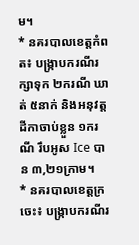ម។
* នគរបាលខេត្តកំពត៖ បង្ក្រាបករណីរក្សាទុក ២ករណី ឃាត់ ៥នាក់ និងអនុវត្តដីកាចាប់ខ្លួន ១ករណី រឹបអូស Ice បាន ៣,២១ក្រាម។
* នគរបាលខេត្តក្រចេះ៖ បង្ក្រាបករណីរ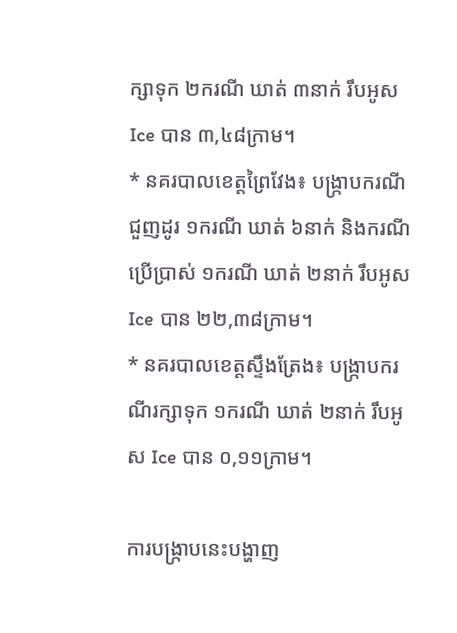ក្សាទុក ២ករណី ឃាត់ ៣នាក់ រឹបអូស Ice បាន ៣,៤៨ក្រាម។
* នគរបាលខេត្តព្រៃវែង៖ បង្ក្រាបករណីជួញដូរ ១ករណី ឃាត់ ៦នាក់ និងករណីប្រើប្រាស់ ១ករណី ឃាត់ ២នាក់ រឹបអូស Ice បាន ២២,៣៨ក្រាម។
* នគរបាលខេត្តស្ទឹងត្រែង៖ បង្ក្រាបករណីរក្សាទុក ១ករណី ឃាត់ ២នាក់ រឹបអូស Ice បាន ០,១១ក្រាម។

ការបង្រ្កាបនេះបង្ហាញ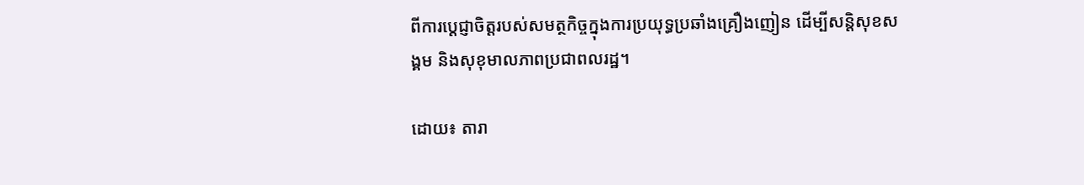ពីការប្តេជ្ញាចិត្តរបស់សមត្ថកិច្ចក្នុងការប្រយុទ្ធប្រឆាំងគ្រឿងញៀន ដើម្បីសន្តិសុខសង្គម និងសុខុមាលភាពប្រជាពលរដ្ឋ។

ដោយ៖ តារា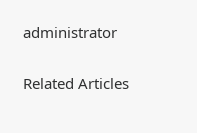administrator

Related Articles